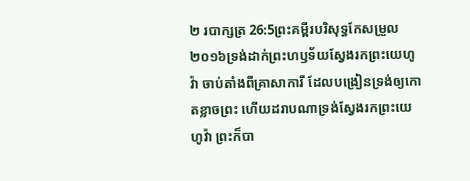២ របាក្សត្រ 26:5ព្រះគម្ពីរបរិសុទ្ធកែសម្រួល ២០១៦ទ្រង់ដាក់ព្រះហឫទ័យស្វែងរកព្រះយេហូវ៉ា ចាប់តាំងពីគ្រាសាការី ដែលបង្រៀនទ្រង់ឲ្យកោតខ្លាចព្រះ ហើយដរាបណាទ្រង់ស្វែងរកព្រះយេហូវ៉ា ព្រះក៏បា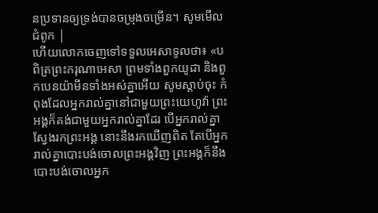នប្រទានឲ្យទ្រង់បានចម្រុងចម្រើន។ សូមមើលជំពូក |
ហើយលោកចេញទៅទទួលអេសាទូលថា៖ «បពិត្រព្រះករុណាអេសា ព្រមទាំងពួកយូដា និងពួកបេនយ៉ាមីនទាំងអស់គ្នាអើយ សូមស្តាប់ចុះ កំពុងដែលអ្នករាល់គ្នានៅជាមួយព្រះយេហូវ៉ា ព្រះអង្គក៏គង់ជាមួយអ្នករាល់គ្នាដែរ បើអ្នករាល់គ្នាស្វែងរកព្រះអង្គ នោះនឹងរកឃើញពិត តែបើអ្នករាល់គ្នាបោះបង់ចោលព្រះអង្គវិញ ព្រះអង្គក៏នឹងបោះបង់ចោលអ្នក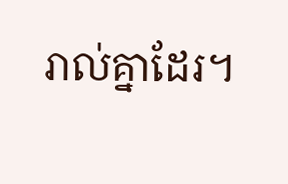រាល់គ្នាដែរ។